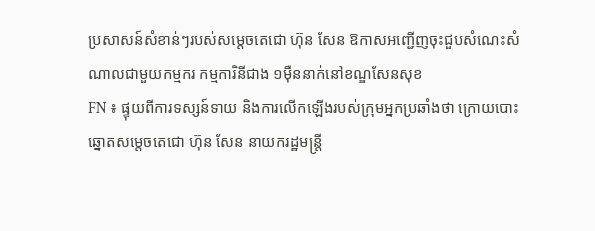ប្រសាសន៍សំខាន់ៗរបស់សម្តេចតេជោ ហ៊ុន សែន ឱកាសអញ្ជើញចុះជួបសំណេះសំណាលជាមួយកម្មករ កម្មការិនីជាង ១ម៉ឺននាក់នៅខណ្ឌសែនសុខ
FN ៖ ផ្ទុយពីការទស្សន៍ទាយ និងការលើកឡើងរបស់ក្រុមអ្នកប្រឆាំងថា ក្រោយបោះឆ្នោតសម្តេចតេជោ ហ៊ុន សែន នាយករដ្ឋមន្ត្រី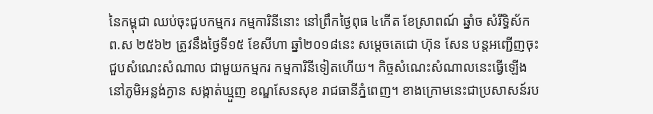នៃកម្ពុជា ឈប់ចុះជួបកម្មករ កម្មការិនីនោះ នៅព្រឹកថ្ងៃពុធ ៤កើត ខែស្រាពណ៍ ឆ្នាំច សំរឹទ្ធិស័ក ព.ស ២៥៦២ ត្រូវនឹងថ្ងៃទី១៥ ខែសីហា ឆ្នាំ២០១៨នេះ សម្តេចតេជោ ហ៊ុន សែន បន្តអញ្ជើញចុះជួបសំណេះសំណាល ជាមួយកម្មករ កម្មការិនីទៀតហើយ។ កិច្ចសំណេះសំណាលនេះធ្វើឡើងនៅភូមិអន្លង់ក្ងាន សង្កាត់ឃ្មួញ ខណ្ឌសែនសុខ រាជធានីភ្នំពេញ។ ខាងក្រោមនេះជាប្រសាសន៍រប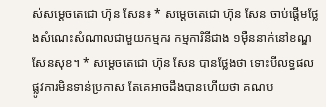ស់សម្តេចតេជោ ហ៊ុន សែន៖ * សម្តេចតេជោ ហ៊ុន សែន ចាប់ផ្តើមថ្លែងសំណេះសំណាលជាមួយកម្មករ កម្មការិនីជាង ១ម៉ឺននាក់នៅខណ្ឌសែនសុខ។ * សម្តេចតេជោ ហ៊ុន សែន បានថ្លែងថា ទោះបីលទ្ធផលផ្លូវការមិនទាន់ប្រកាស តែគេអាចដឹងបានហើយថា គណប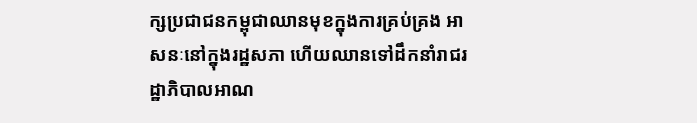ក្សប្រជាជនកម្ពុជាឈានមុខក្នុងការគ្រប់គ្រង អាសនៈនៅក្នុងរដ្ឋសភា ហើយឈានទៅដឹកនាំរាជរដ្ឋាភិបាលអាណ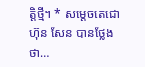ត្តិថ្មី។ * សម្តេចតេជោ ហ៊ុន សែន បានថ្លែងថា…